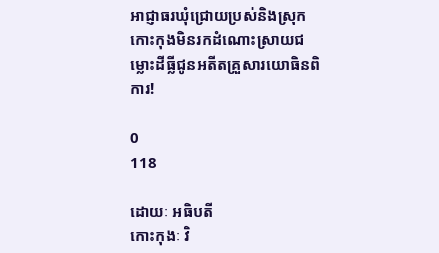អាជ្ញាធរឃុំជ្រោយប្រស់និងស្រុកកោះកុងមិនរកដំណោះស្រាយជម្លោះដីធ្លីជូនអតីតគ្រួសារយោធិនពិការ!

0
118

ដោយៈ អធិបតី
កោះកុងៈ វិ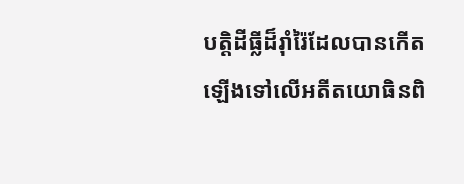បត្តិដីធ្លីដ៏រ៉ាំរ៉ៃដែលបានកើតឡើងទៅលើអតីតយោធិនពិ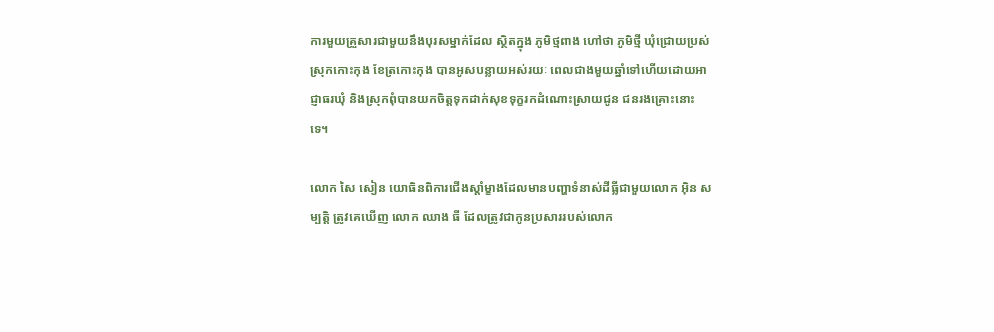ការមួយគ្រួសារជាមួយនឹងបុរសម្នាក់ដែល ស្ថិតក្នុង ភូមិថ្មពាង ហៅថា ភូមិថ្មី ឃុំជ្រោយប្រស់ ស្រុកកោះកុង ខែត្រកោះកុង បានអូសបន្លាយអស់រយៈ ពេលជាងមួយឆ្នាំទៅហើយដោយអាជ្ញាធរឃុំ និងស្រុកពុំបានយកចិត្តទុកដាក់សុខទុក្ខរកដំណោះស្រាយជូន ជនរងគ្រោះនោះទេ។

លោក សៃ សៀន យោធិនពិការជើងស្ដាំម្ខាងដែលមានបញ្ហាទំនាស់ដីធ្លីជាមួយលោក អ៊ិន សម្បត្តិ ត្រូវគេឃើញ លោក ឈាង ធី ដែលត្រូវជាកូនប្រសាររបស់លោក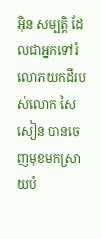អ៊ិន សម្បត្តិ ដែលជាអ្នកទៅរំលោភយកដីរបស់លោក សៃ សៀន បានចេញមុខមកស្រាយបំ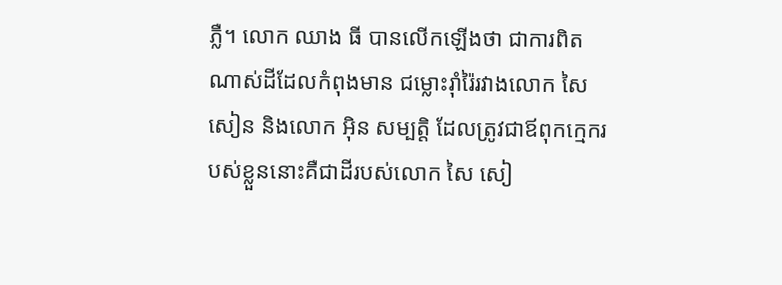ភ្លឺ។ លោក ឈាង ធី បានលើកឡើងថា ជាការពិតណាស់ដីដែលកំពុងមាន ជម្លោះរ៉ាំរ៉ៃរវាងលោក សៃ សៀន និងលោក អ៊ិន សម្បត្តិ ដែលត្រូវជាឪពុកក្មេករបស់ខ្លួននោះគឺជាដីរបស់លោក សៃ សៀ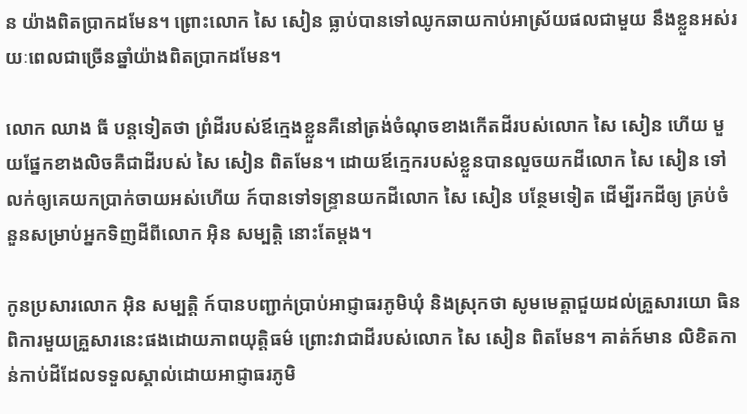ន យ៉ាងពិតប្រាកដមែន។ ព្រោះលោក សៃ សៀន ធ្លាប់បានទៅឈូកឆាយកាប់អាស្រ័យផលជាមួយ នឹងខ្លួនអស់រយៈពេលជាច្រើនឆ្នាំយ៉ាងពិតប្រាកដមែន។

លោក ឈាង ធី បន្តទៀតថា ព្រំដីរបស់ឪក្មេងខ្លួនគឺនៅត្រង់ចំណុចខាងកើតដីរបស់លោក សៃ សៀន ហើយ មួយផ្នែកខាងលិចគឺជាដីរបស់ សៃ សៀន ពិតមែន។ ដោយឪក្មេករបស់ខ្លួនបានលួចយកដីលោក សៃ សៀន ទៅលក់ឲ្យគេយកប្រាក់ចាយអស់ហើយ ក៍បានទៅទន្ទ្រានយកដីលោក សៃ សៀន បន្ថែមទៀត ដើម្បីរកដីឲ្យ គ្រប់ចំនួនសម្រាប់អ្នកទិញដីពីលោក អ៊ិន សម្បត្តិ នោះតែម្ដង។

កូនប្រសារលោក អ៊ិន សម្បត្តិ ក៍បានបញ្ជាក់ប្រាប់អាជ្ញាធរភូមិឃុំ និងស្រុកថា សូមមេត្តាជួយដល់គ្រួសារយោ ធិនពិការមួយគ្រួសារនេះផងដោយភាពយុត្តិធម៌ ព្រោះវាជាដីរបស់លោក សៃ សៀន ពិតមែន។ គាត់ក៍មាន លិខិតកាន់កាប់ដីដែលទទួលស្គាល់ដោយអាជ្ញាធរភូមិ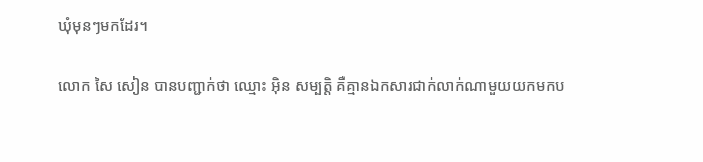ឃុំមុនៗមកដែរ។

លោក សៃ សៀន បានបញ្ជាក់ថា ឈ្មោះ អ៊ិន សម្បត្តិ គឺគ្មានឯកសារជាក់លាក់ណាមួយយកមកប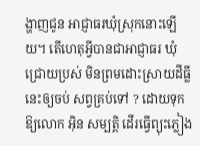ង្ហាញជូន អាជ្ញាធរឃុំស្រុកនោះឡើយ។ តើហេតុអ្វីបានជាអាជ្ញាធរ ឃុំជ្រោយប្រស់ មិនព្រមដោះស្រាយដីធ្លីនេះឲ្យចប់ សព្វគ្រប់ទៅ ? ដោយទុកឱ្យលោក អ៊ិន សម្បត្តិ ដើរធ្វើព្យុះភ្លៀង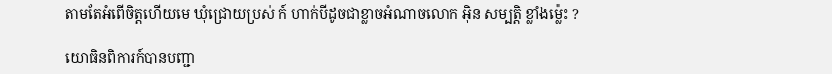តាមតែអំពើចិត្តហើយមេ ឃុំជ្រោយប្រស់ ក៍ ហាក់បីដូចជាខ្លាចអំណាចលោក អ៊ិន សម្បត្តិ ខ្លាំងម្ល៉េះ ?

យោធិនពិការក៍បានបញ្ជា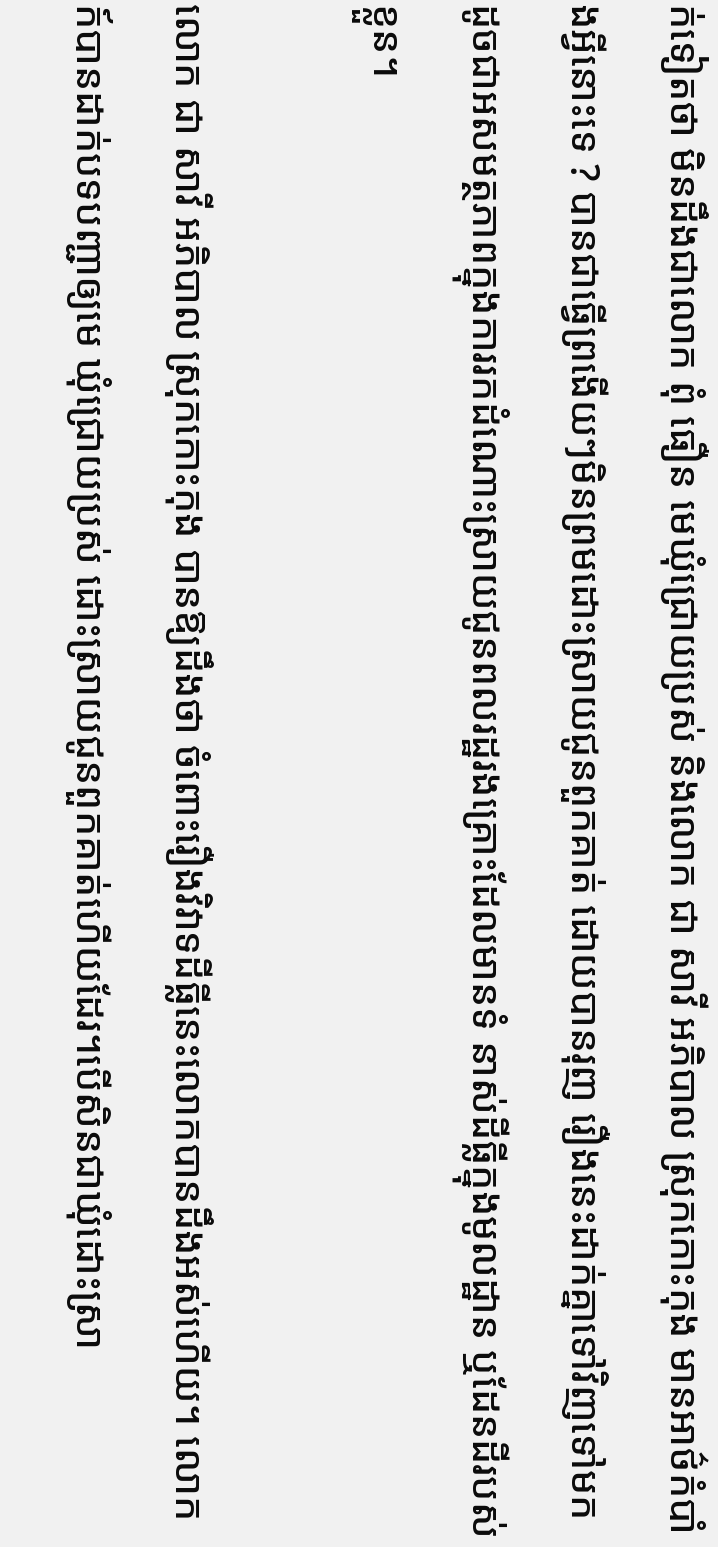ក់ទៀតថា មិនដឹងជាលោក ពុំ ធឿន មេឃុំជ្រោយប្រស់ និងលោក ជា សាវី អភិបាល ស្រុកកោះកុង មានអាថ៌កំបាំងអ្វីនោះទេ ? បានជាធ្វើព្រងើយៗមិនព្រមដោះស្រាយជូនពួកគាត់ ដោយបានរុញ រឿងនេះដាក់គ្នាទៅវិញទៅមក ដូចជាអសមត្ថភាពក្នុងការរកដំណោះស្រាយជូនពលរដ្ឋរងគ្រោះដែលមានទំ នាស់ដីធ្លីក្នុងមូលដ្ឋាន ឬដែនដីរបស់ខ្លួន។

លោក ជា សាវី អភិបាល ស្រុកកោះកុង បានឱ្យដឹងថា ចំពោះរឿងវិវាទដីធ្លីនេះលោកបានដឹងអស់ហើយ។ លោកក៍បានដាក់បទបញ្ជាឲ្យមេ ឃុំជ្រោយប្រស់ ដោះស្រាយជូនពួកគាត់ហើយដែរ។បើសិនជាឃុំដោះស្រា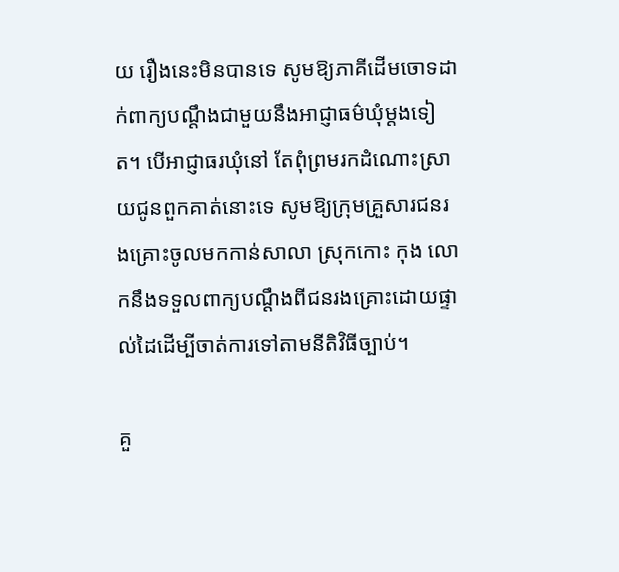យ រឿងនេះមិនបានទេ សូមឱ្យភាគីដើមចោទដាក់ពាក្យបណ្ដឹងជាមួយនឹងអាជ្ញាធម៌ឃុំម្ដងទៀត។ បើអាជ្ញាធរឃុំនៅ តែពុំព្រមរកដំណោះស្រាយជូនពួកគាត់នោះទេ សូមឱ្យក្រុមគ្រួសារជនរងគ្រោះចូលមកកាន់សាលា ស្រុកកោះ កុង លោកនឹងទទួលពាក្យបណ្ដឹងពីជនរងគ្រោះដោយផ្ទាល់ដៃដើម្បីចាត់ការទៅតាមនីតិវិធីច្បាប់។

គួ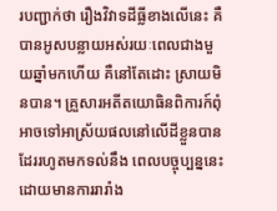របញ្ជាក់ថា រឿងវិវាទដីធ្លីខាងលើនេះ គឺបានអូសបន្លាយអស់រយៈពេលជាងមួយឆ្នាំមកហើយ គឺនៅតែដោះ ស្រាយមិនបាន។ គ្រួសារអតីតយោធិនពិការក៍ពុំអាចទៅអាស្រ័យផលនៅលើដីខ្លួនបានដែររហូតមកទល់នឹង ពេលបច្ចុប្បន្ននេះដោយមានការរារាំង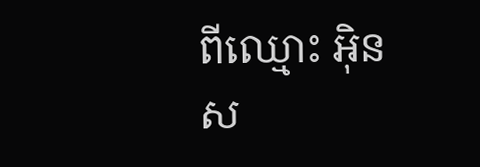ពីឈ្មោះ អ៊ិន ស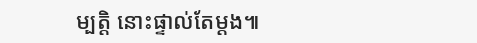ម្បត្តិ នោះផ្ទាល់តែម្ដង៕